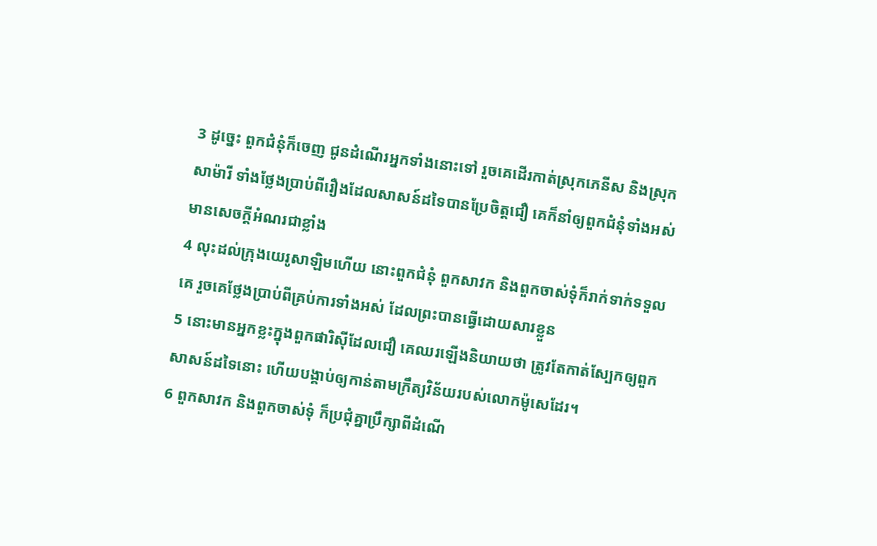3 ដូច្នេះ ពួកជំនុំក៏ចេញ ជូនដំណើរអ្នកទាំងនោះទៅ រួចគេដើរកាត់ស្រុកភេនីស និងស្រុកសាម៉ារី ទាំងថ្លែងប្រាប់ពីរឿងដែលសាសន៍ដទៃបានប្រែចិត្តជឿ គេក៏នាំឲ្យពួកជំនុំទាំងអស់មានសេចក្ដីអំណរជាខ្លាំង
4 លុះដល់ក្រុងយេរូសាឡិមហើយ នោះពួកជំនុំ ពួកសាវក និងពួកចាស់ទុំក៏រាក់ទាក់ទទួលគេ រួចគេថ្លែងប្រាប់ពីគ្រប់ការទាំងអស់ ដែលព្រះបានធ្វើដោយសារខ្លួន
5 នោះមានអ្នកខ្លះក្នុងពួកផារិស៊ីដែលជឿ គេឈរឡើងនិយាយថា ត្រូវតែកាត់ស្បែកឲ្យពួកសាសន៍ដទៃនោះ ហើយបង្គាប់ឲ្យកាន់តាមក្រឹត្យវិន័យរបស់លោកម៉ូសេដែរ។
6 ពួកសាវក និងពួកចាស់ទុំ ក៏ប្រជុំគ្នាប្រឹក្សាពីដំណើ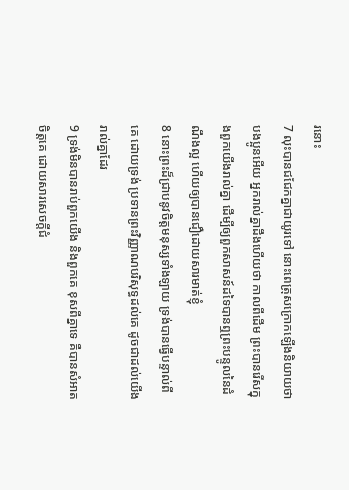រនោះ
7 លុះបានជជែកគ្នាជាយូរទៅ នោះពេត្រុសក្រោកឡើងនិយាយថា បងប្អូនអើយ អ្នករាល់គ្នាដឹងហើយថា កាលពីដើម ព្រះបានរើសក្នុងពួកយើងរាល់គ្នា ដើម្បីឲ្យពួកសាសន៍ដទៃបានឮព្រះបន្ទូលនៃដំណឹងល្អ ហើយឲ្យបានជឿដោយសារមាត់ខ្ញុំ
8 នោះព្រះដ៏ជ្រាបនូវចិត្តមនុស្សទាំងឡាយ ទ្រង់បានធ្វើបន្ទាល់ពីគេ ដោយទ្រង់ ប្រទានព្រះវិញ្ញាណបរិសុទ្ធដល់គេ ដូចជាដល់យើងរាល់គ្នាដែរ
9 ទ្រង់មិនបានរាប់ពួកយើង និងពួកគេ ខុសពីគ្នាទេ គឺបានសំអាតចិត្តគេ ដោយសារសេចក្ដីជំ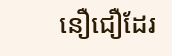នឿជឿដែរ